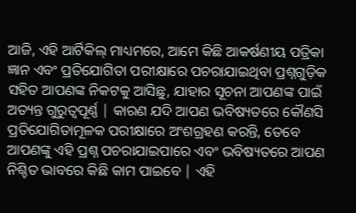ଆଜି, ଏହି ଆର୍ଟିକିଲ୍ ମାଧ୍ୟମରେ, ଆମେ କିଛି ଆକର୍ଷଣୀୟ ପତ୍ରିକା ଜ୍ଞାନ ଏବଂ ପ୍ରତିଯୋଗିତା ପରୀକ୍ଷାରେ ପଚରାଯାଇଥିବା ପ୍ରଶ୍ନଗୁଡ଼ିକ ସହିତ ଆପଣଙ୍କ ନିକଟକୁ ଆସିଛୁ, ଯାହାର ସୂଚନା ଆପଣଙ୍କ ପାଇଁ ଅତ୍ୟନ୍ତ ଗୁରୁତ୍ୱପୂର୍ଣ୍ଣ | କାରଣ ଯଦି ଆପଣ ଭବିଷ୍ୟତରେ କୌଣସି ପ୍ରତିଯୋଗିତାମୂଳକ ପରୀକ୍ଷାରେ ଅଂଶଗ୍ରହଣ କରନ୍ତି, ତେବେ ଆପଣଙ୍କୁ ଏହି ପ୍ରଶ୍ନ ପଚରାଯାଇପାରେ ଏବଂ ଭବିଷ୍ୟତରେ ଆପଣ ନିଶ୍ଚିତ ଭାବରେ କିଛି କାମ ପାଇବେ | ଏହି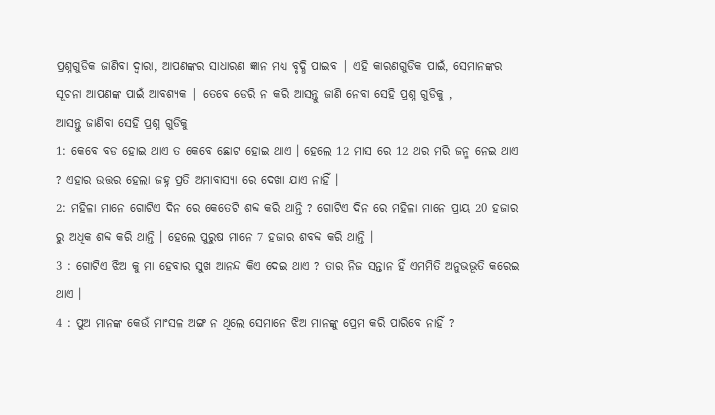ପ୍ରଶ୍ନଗୁଡିକ ଜାଣିବା ଦ୍ୱାରା, ଆପଣଙ୍କର ସାଧାରଣ ଜ୍ଞାନ ମଧ୍ୟ ବୃଦ୍ଧି ପାଇବ | ଏହି କାରଣଗୁଡିକ ପାଇଁ, ସେମାନଙ୍କର ସୂଚନା ଆପଣଙ୍କ ପାଇଁ ଆବଶ୍ୟକ | ତେବେ ଡେରି ନ କରି ଆସନ୍ତୁ ଜାଣି ନେବା ସେହି ପ୍ରଶ୍ନ ଗୁଡିକୁ ,
ଆସନ୍ତୁ ଜାଣିବା ସେହି ପ୍ରଶ୍ନ ଗୁଡିକୁ
1: କେବେ ବଡ ହୋଇ ଥାଏ ତ କେବେ ଛୋଟ ହୋଇ ଥାଏ । ହେଲେ 12 ମାସ ରେ 12 ଥର ମରି ଜନ୍ମ ନେଇ ଥାଏ ? ଏହାର ଉତ୍ତର ହେଲା ଜହ୍ନ ପ୍ରତି ଅମାବାସ୍ୟା ରେ ଦେଖା ଯାଏ ନାହିଁ ।
2: ମହିଳା ମାନେ ଗୋଟିଏ ଦିନ ରେ କେତେଟି ଶବ୍ଦ କରି ଥାନ୍ତି ? ଗୋଟିଏ ଦିନ ରେ ମହିଳା ମାନେ ପ୍ରାୟ 20 ହଜାର ରୁ ଅଧିକ ଶବ୍ଦ କରି ଥାନ୍ତି । ହେଲେ ପୁରୁଷ ମାନେ 7 ହଜାର ଶବବ୍ଦ କରି ଥାନ୍ତି ।
3 : ଗୋଟିଏ ଝିଅ କୁ ମା ହେବାର ସୁଖ ଆନନ୍ଦ କିଏ ଦେଇ ଥାଏ ? ତାର ନିଜ ସନ୍ତାନ ହିଁ ଏମମିତି ଅନୁଭଭୂତି କରେଇ ଥାଏ ।
4 : ପୁଅ ମାନଙ୍କ କେଉଁ ମାଂସଳ ଅଙ୍ଗ ନ ଥିଲେ ସେମାନେ ଝିଅ ମାନଙ୍କୁ ପ୍ରେମ କରି ପାରିବେ ନାହିଁ ?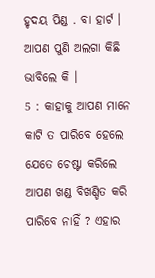ହୃଦୟ ପିଣ୍ଡ . ବା ହାର୍ଟ । ଆପଣ ପୁଣି ଅଲଗା କିଛି ଭାବିଲେ କି ।
5 : କାହାକୁ ଆପଣ ମାନେ କାଟି ତ ପାରିବେ ହେଲେ ଯେତେ ଚେଷ୍ଟା କରିଲେ ଆପଣ ଖଣ୍ଡ ବିଖଣ୍ଡିତ କରି ପାରିବେ ନାହିଁ ? ଏହାର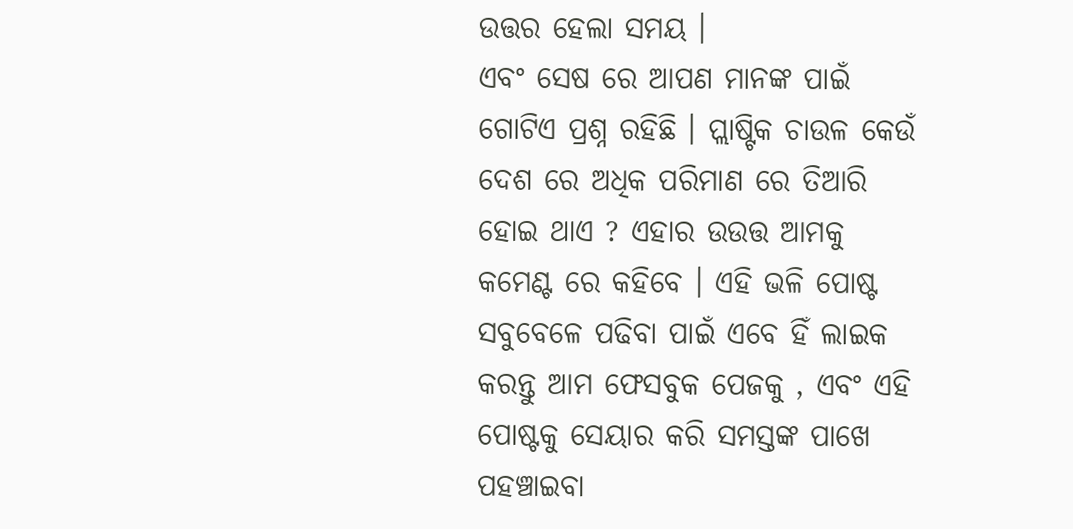ଉତ୍ତର ହେଲା ସମୟ ।
ଏବଂ ସେଷ ରେ ଆପଣ ମାନଙ୍କ ପାଇଁ ଗୋଟିଏ ପ୍ରଶ୍ନ ରହିଛି । ପ୍ଲାଷ୍ଟିକ ଚାଉଳ କେଉଁ ଦେଶ ରେ ଅଧିକ ପରିମାଣ ରେ ତିଆରି ହୋଇ ଥାଏ ? ଏହାର ଉଉତ୍ତ ଆମକୁ କମେଣ୍ଟ ରେ କହିବେ । ଏହି ଭଳି ପୋଷ୍ଟ ସବୁବେଳେ ପଢିବା ପାଇଁ ଏବେ ହିଁ ଲାଇକ କରନ୍ତୁ ଆମ ଫେସବୁକ ପେଜକୁ , ଏବଂ ଏହି ପୋଷ୍ଟକୁ ସେୟାର କରି ସମସ୍ତଙ୍କ ପାଖେ ପହଞ୍ଚାଇବା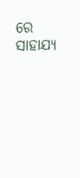ରେ ସାହାଯ୍ୟ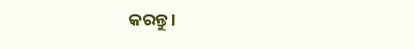କରନ୍ତୁ ।